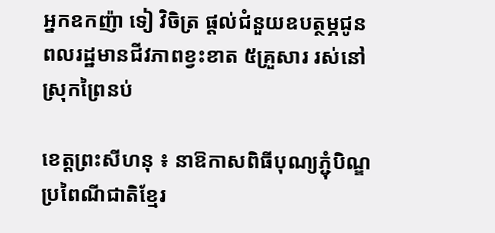អ្នកឧកញ៉ា ទៀ វិចិត្រ ផ្តល់ជំនួយឧបត្ថម្ភជូន ពលរដ្ឋមានជីវភាពខ្វះខាត ៥គ្រួសារ រស់នៅស្រុកព្រៃនប់

ខេត្តព្រះសីហនុ ៖ នាឱកាសពិធីបុណ្យភ្ជុំបិណ្ឌ ប្រពៃណីជាតិខ្មែរ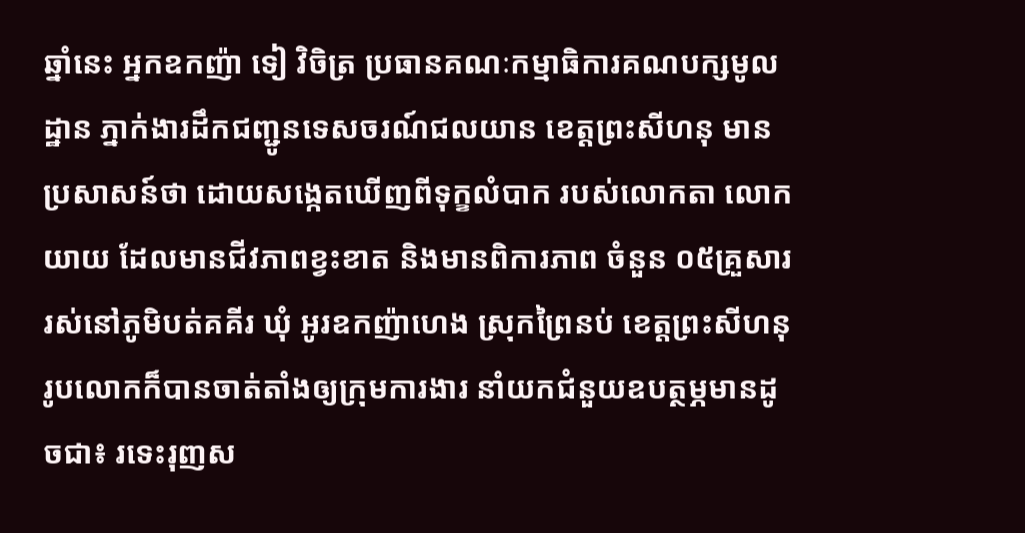ឆ្នាំនេះ អ្នកឧកញ៉ា ទៀ វិចិត្រ ប្រធានគណៈកម្មាធិការគណបក្សមូលដ្ឋាន ភ្នាក់ងារដឹកជញ្ជូនទេសចរណ៍ជលយាន ខេត្តព្រះសីហនុ មានប្រសាសន៍ថា ដោយសង្កេតឃើញពីទុក្ខលំបាក របស់លោកតា លោកយាយ ដែលមានជីវភាពខ្វះខាត និងមានពិការភាព ចំនួន ០៥គ្រួសារ រស់នៅភូមិបត់គគីរ ឃុំ អូរឧកញ៉ាហេង ស្រុកព្រៃនប់ ខេត្តព្រះសីហនុ រូបលោកក៏បានចាត់តាំងឲ្យក្រុមការងារ នាំយកជំនួយឧបត្ថម្ភមានដូចជា៖ រទេះរុញស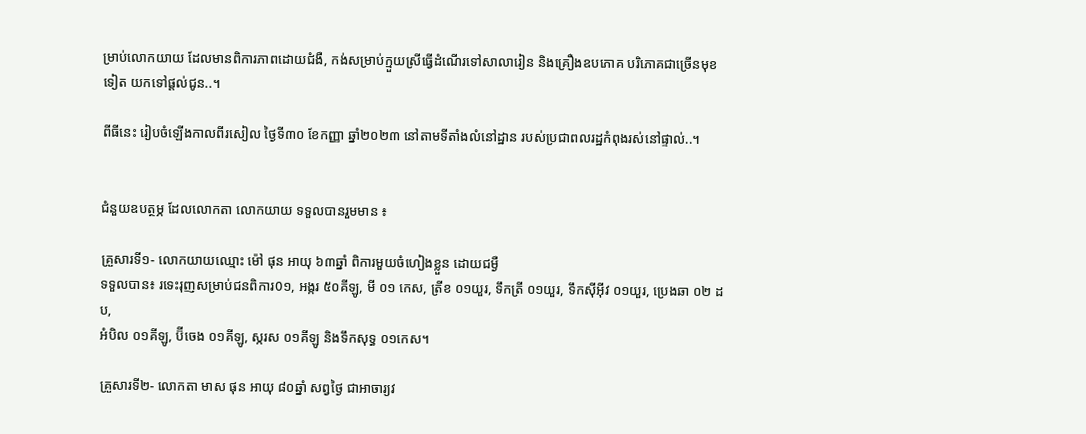ម្រាប់លោកយាយ ដែលមានពិការភាពដោយជំងឺ, កង់សម្រាប់ក្មួយស្រីធ្វើដំណើរទៅសាលារៀន និងគ្រឿងឧបភោគ បរិភោគជាច្រើនមុខទៀត យកទៅផ្តល់ជូន..។

ពីធីនេះ រៀបចំឡើងកាលពីរសៀល ថ្ងៃទី៣០ ខែកញ្ញា ឆ្នាំ២០២៣ នៅតាមទីតាំងលំនៅដ្ឋាន របស់ប្រជាពលរដ្ឋកំពុងរស់នៅផ្ទាល់..។


ជំនួយឧបត្ថម្ភ ដែលលោកតា លោកយាយ ទទួលបានរួមមាន ៖

គ្រួសារទី១- លោកយាយឈ្មោះ ម៉ៅ ផុន អាយុ ៦៣ឆ្នាំ ពិការមួយចំហៀងខ្លួន ដោយជម្ងឺ
ទទួលបាន៖ រទេះរុញសម្រាប់ជនពិការ0១, អង្ករ ៥០គីឡូ, មី ០១ កេស, ត្រីខ ០១យួរ, ទឹកត្រី ០១យួរ, ទឹកស៊ីអ៊ីវ ០១យួរ, ប្រេងឆា ០២ ដប,
អំបិល ០១គីឡូ, ប៊ីចេង ០១គីឡូ, ស្ករស ០១គីឡូ និងទឹកសុទ្ធ ០១កេស។

គ្រួសារទី២- លោកតា មាស ផុន អាយុ ៨០ឆ្នាំ សព្វថ្ងៃ ជាអាចារ្យវ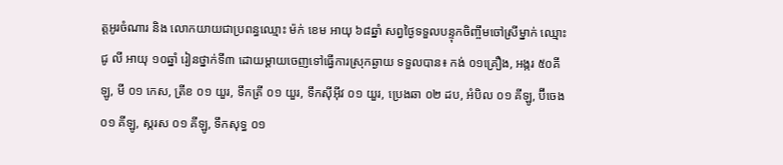ត្តអូរចំណារ និង លោកយាយជាប្រពន្ធឈ្មោះ ម៉ក់ ខេម អាយុ ៦៨ឆ្នាំ សព្វថ្ងៃទទួលបន្ទុកចិញ្ចឹមចៅស្រីម្នាក់ ឈ្មោះ ជូ លី អាយុ ១០ឆ្នាំ រៀនថ្នាក់ទី៣ ដោយម្តាយចេញទៅធ្វើការស្រុកឆ្ងាយ ទទួលបាន៖ កង់ ០១គ្រឿង, អង្ករ ៥០គីឡូ, មី ០១ កេស, ត្រីខ ០១ យួរ, ទឹកត្រី ០១ យួរ, ទឹកស៊ីអ៊ីវ ០១ យួរ, ប្រេងឆា ០២ ដប, អំបិល ០១ គីឡូ, ប៊ីចេង ០១ គីឡូ, ស្ករស ០១ គីឡូ, ទឹកសុទ្ធ ០១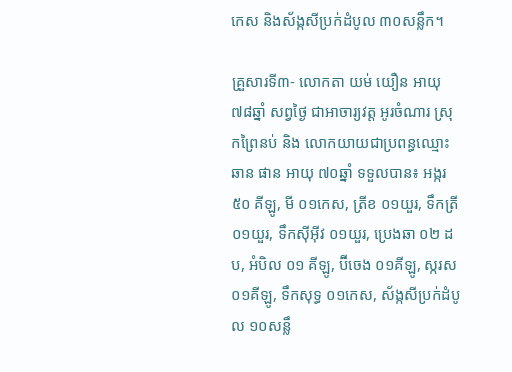កេស និងស័ង្កសីប្រក់ដំបូល ៣០សន្លឹក។

គ្រួសារទី៣- លោកតា យម់ យឿន អាយុ ៧៨ឆ្នាំ សព្វថ្ងៃ ជាអាចារ្យវត្ត អូរចំណារ ស្រុកព្រៃនប់ និង លោកយាយជាប្រពន្ធឈ្មោះ ឆាន ផាន អាយុ ៧០ឆ្នាំ ទទួលបាន៖ អង្ករ ៥០ គីឡូ, មី ០១កេស, ត្រីខ ០១យួរ, ទឹកត្រី ០១យួរ, ទឹកស៊ីអ៊ីវ ០១យួរ, ប្រេងឆា ០២ ដប, អំបិល ០១ គីឡូ, ប៊ីចេង ០១គីឡូ, ស្ករស ០១គីឡូ, ទឹកសុទ្ធ ០១កេស, ស័ង្កសីប្រក់ដំបូល ១០សន្លឹ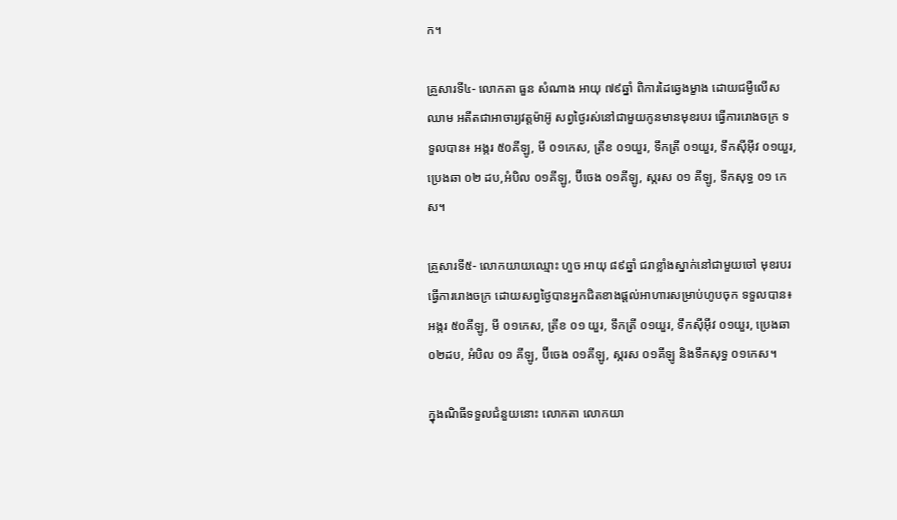ក។

គ្រួសារទី៤- លោកតា ធួន សំណាង អាយុ ៧៩ឆ្នាំ ពិការដៃឆ្វេងម្ខាង ដោយជម្ងឺលើសឈាម អតីតជាអាចារ្យវត្តម៉ាអ៊ូ សព្វថ្ងៃរស់នៅជាមួយកូនមានមុខរបរ ធ្វើការរោងចក្រ ទទួលបាន៖ អង្ករ ៥០គីឡូ, មី ០១កេស, ត្រីខ ០១យួរ, ទឹកត្រី ០១យួរ, ទឹកស៊ីអ៊ីវ ០១យួរ, ប្រេងឆា ០២ ដប,អំបិល ០១គីឡូ, ប៊ីចេង ០១គីឡូ, ស្ករស ០១ គីឡូ, ទឹកសុទ្ធ ០១ កេស។

គ្រួសារទី៥- លោកយាយឈ្មោះ ហួច អាយុ ៨៩ឆ្នាំ ជរាខ្លាំងស្នាក់នៅជាមួយចៅ មុខរបរ ធ្វើការរោងចក្រ ដោយសព្វថ្ងៃបានអ្នកជិតខាងផ្តល់អាហារសម្រាប់ហូបចុក ទទួលបាន៖ អង្ករ ៥០គីឡូ, មី ០១កេស, ត្រីខ ០១ យួរ, ទឹកត្រី ០១យួរ, ទឹកស៊ីអ៊ីវ ០១យួរ, ប្រេងឆា ០២ដប, អំបិល ០១ គីឡូ, ប៊ីចេង ០១គីឡូ, ស្ករស ០១គីឡូ និងទឹកសុទ្ធ ០១កេស។

ក្នុងណិធីទទួលជំនួយនោះ លោកតា លោកយា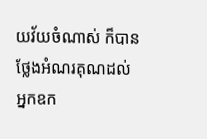យវ័យចំណាស់ ក៏បានថ្លែងអំណរគុណដល់ អ្នកឧក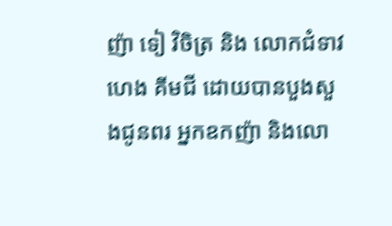ញ៉ា ទៀ វិចិត្រ និង លោកជំទាវ ហេង គីមជី ដោយបានបួងសួងជូនពរ អ្នកឧកញ៉ា និងលោ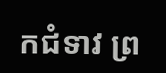កជំទាវ ព្រ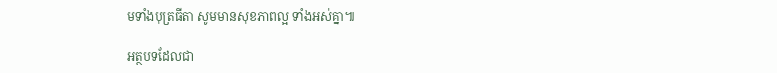មទាំងបុត្រធីតា សូមមានសុខភាពល្អ ទាំងអស់គ្នា៕

អត្ថបទដែលជា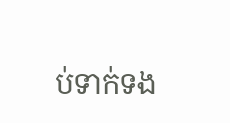ប់ទាក់ទង